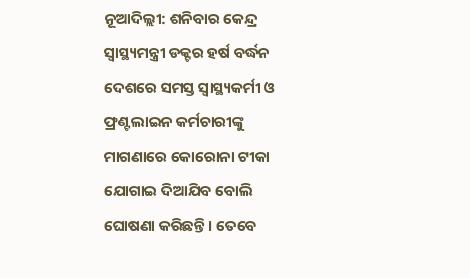ନୂଆଦିଲ୍ଲୀ: ଶନିବାର କେନ୍ଦ୍ର ସ୍ବାସ୍ଥ୍ୟମନ୍ତ୍ରୀ ଡକ୍ଟର ହର୍ଷ ବର୍ଦ୍ଧନ ଦେଶରେ ସମସ୍ତ ସ୍ବାସ୍ଥ୍ୟକର୍ମୀ ଓ ଫ୍ରଣ୍ଟଲାଇନ କର୍ମଚାରୀଙ୍କୁ ମାଗଣାରେ କୋରୋନା ଟୀକା ଯୋଗାଇ ଦିଆଯିବ ବୋଲି ଘୋଷଣା କରିଛନ୍ତି । ତେବେ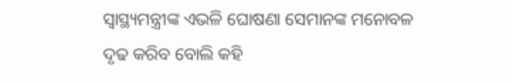ସ୍ବାସ୍ଥ୍ୟମନ୍ତ୍ରୀଙ୍କ ଏଭଳି ଘୋଷଣା ସେମାନଙ୍କ ମନୋବଳ ଦୃଢ କରିବ ବୋଲି କହି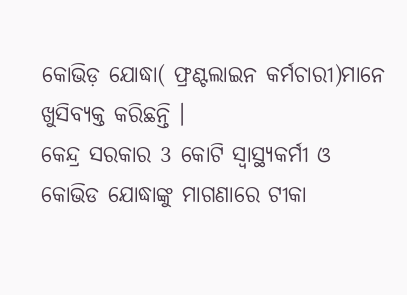କୋଭିଡ଼ ଯୋଦ୍ଧା( ଫ୍ରଣ୍ଟଲାଇନ କର୍ମଚାରୀ)ମାନେ ଖୁସିବ୍ୟକ୍ତ କରିଛନ୍ତି ।
କେନ୍ଦ୍ର ସରକାର 3 କୋଟି ସ୍ବାସ୍ଥ୍ୟକର୍ମୀ ଓ କୋଭିଡ ଯୋଦ୍ଧାଙ୍କୁ ମାଗଣାରେ ଟୀକା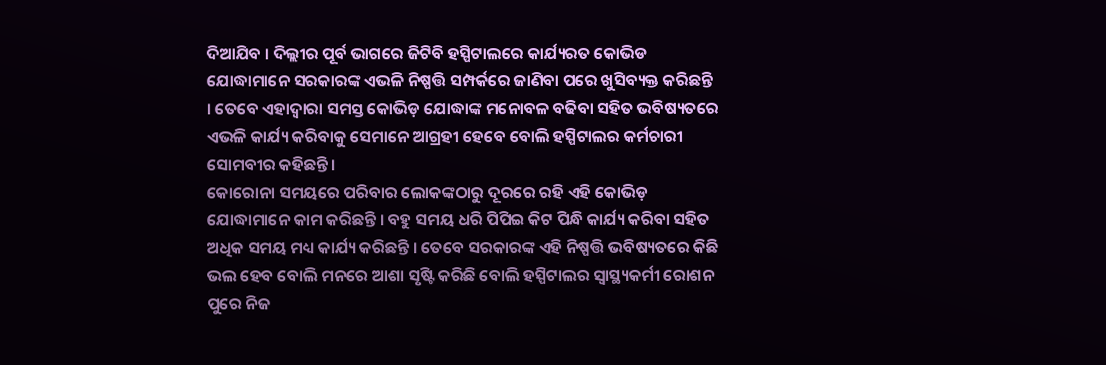ଦିଆଯିବ । ଦିଲ୍ଲୀର ପୂର୍ବ ଭାଗରେ ଜିଟିବି ହସ୍ପିଟାଲରେ କାର୍ଯ୍ୟରତ କୋଭିଡ ଯୋଦ୍ଧାମାନେ ସରକାରଙ୍କ ଏଭଳି ନିଷ୍ପତ୍ତି ସମ୍ପର୍କରେ ଜାଣିବା ପରେ ଖୁସିବ୍ୟକ୍ତ କରିଛନ୍ତି । ତେବେ ଏହାଦ୍ବାରା ସମସ୍ତ କୋଭିଡ଼ ଯୋଦ୍ଧାଙ୍କ ମନୋବଳ ବଢିବା ସହିତ ଭବିଷ୍ୟତରେ ଏଭଳି କାର୍ଯ୍ୟ କରିବାକୁ ସେମାନେ ଆଗ୍ରହୀ ହେବେ ବୋଲି ହସ୍ପିଟାଲର କର୍ମଚାରୀ ସୋମବୀର କହିଛନ୍ତି ।
କୋରୋନା ସମୟରେ ପରିବାର ଲୋକଙ୍କଠାରୁ ଦୂରରେ ରହି ଏହି କୋଭିଡ଼ ଯୋଦ୍ଧାମାନେ କାମ କରିଛନ୍ତି । ବହୁ ସମୟ ଧରି ପିପିଇ କିଟ ପିନ୍ଧି କାର୍ଯ୍ୟ କରିବା ସହିତ ଅଧିକ ସମୟ ମଧ୍ୟ କାର୍ଯ୍ୟ କରିଛନ୍ତି । ତେବେ ସରକାରଙ୍କ ଏହି ନିଷ୍ପତ୍ତି ଭବିଷ୍ୟତରେ କିଛି ଭଲ ହେବ ବୋଲି ମନରେ ଆଶା ସୃଷ୍ଟି କରିଛି ବୋଲି ହସ୍ପିଟାଲର ସ୍ବାସ୍ଥ୍ୟକର୍ମୀ ରୋଶନ ପୁରେ ନିଜ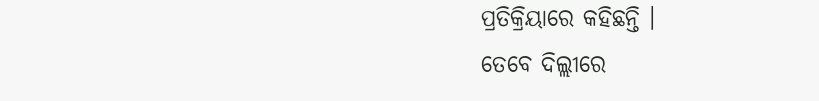ପ୍ରତିକ୍ରିୟାରେ କହିଛନ୍ତି ।
ତେବେ ଦିଲ୍ଲୀରେ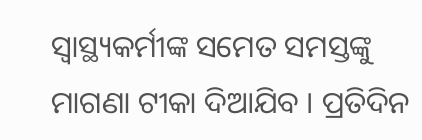ସ୍ବାସ୍ଥ୍ୟକର୍ମୀଙ୍କ ସମେତ ସମସ୍ତଙ୍କୁ ମାଗଣା ଟୀକା ଦିଆଯିବ । ପ୍ରତିଦିନ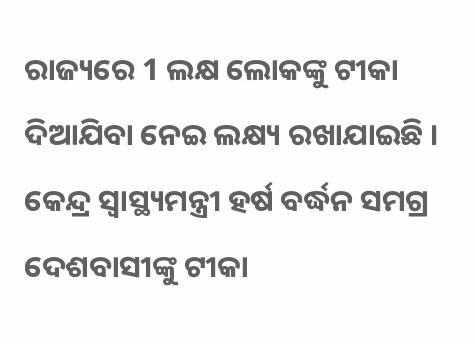ରାଜ୍ୟରେ 1 ଲକ୍ଷ ଲୋକଙ୍କୁ ଟୀକା ଦିଆଯିବା ନେଇ ଲକ୍ଷ୍ୟ ରଖାଯାଇଛି । କେନ୍ଦ୍ର ସ୍ବାସ୍ଥ୍ୟମନ୍ତ୍ରୀ ହର୍ଷ ବର୍ଦ୍ଧନ ସମଗ୍ର ଦେଶବାସୀଙ୍କୁ ଟୀକା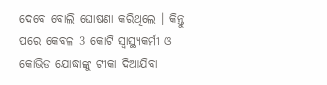ଦେବେ ବୋଲି ଘୋଷଣା କରିଥିଲେ । କିନ୍ତୁ ପରେ କେବଳ 3 କୋଟି ସ୍ବାସ୍ଥ୍ୟକର୍ମୀ ଓ କୋଭିଡ ଯୋଦ୍ଧାଙ୍କୁ ଟୀକା ଦିଆଯିବା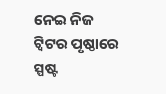ନେଇ ନିଜ ଟ୍ବିଟର ପୃଷ୍ଠାରେ ସ୍ପଷ୍ଟ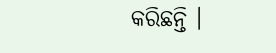କରିଛନ୍ତି ।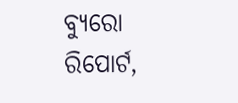ବ୍ୟୁରୋ ରିପୋର୍ଟ,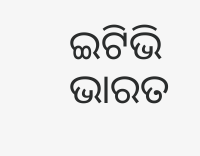ଇଟିଭି ଭାରତ